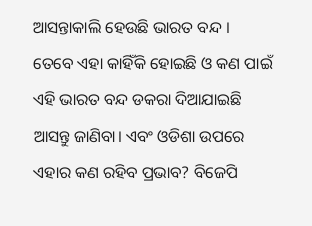ଆସନ୍ତାକାଲି ହେଉଛି ଭାରତ ବନ୍ଦ । ତେବେ ଏହା କାହିଁକି ହୋଇଛି ଓ କଣ ପାଇଁ ଏହି ଭାରତ ବନ୍ଦ ଡକରା ଦିଆଯାଇଛି ଆସନ୍ତୁ ଜାଣିବା। ଏବଂ ଓଡିଶା ଉପରେ ଏହାର କଣ ରହିବ ପ୍ରଭାବ? ବିଜେପି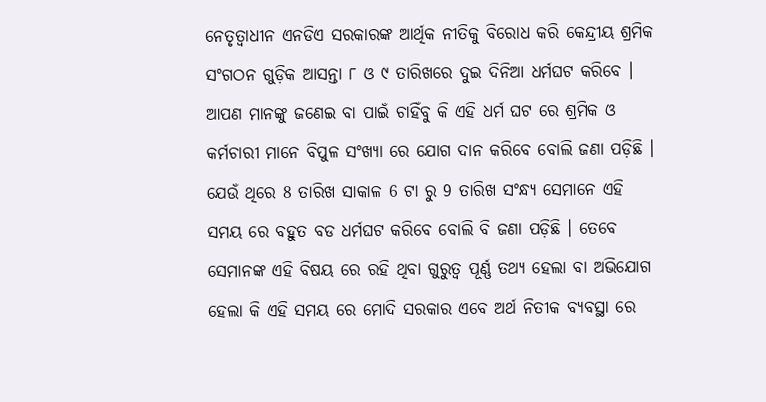ନେତୃତ୍ୱାଧୀନ ଏନଡିଏ ସରକାରଙ୍କ ଆର୍ଥିକ ନୀତିକୁ ବିରୋଧ କରି କେନ୍ଦ୍ରୀୟ ଶ୍ରମିକ ସଂଗଠନ ଗୁଡ଼ିକ ଆସନ୍ତା ୮ ଓ ୯ ତାରିଖରେ ଦୁଇ ଦିନିଆ ଧର୍ମଘଟ କରିବେ । ଆପଣ ମାନଙ୍କୁ ଜଣେଇ ବା ପାଇଁ ଚାହିଁବୁ କି ଏହି ଧର୍ମ ଘଟ ରେ ଶ୍ରମିକ ଓ କର୍ମଚାରୀ ମାନେ ବିପୁଳ ସଂଖ୍ୟା ରେ ଯୋଗ ଦାନ କରିବେ ବୋଲି ଜଣା ପଡ଼ିଛି ।
ଯେଉଁ ଥିରେ 8 ତାରିଖ ସାକାଳ 6 ଟା ରୁ 9 ତାରିଖ ସଂନ୍ଧ୍ୟ ସେମାନେ ଏହି ସମୟ ରେ ବହୁତ ବଡ ଧର୍ମଘଟ କରିବେ ବୋଲି ବି ଜଣା ପଡ଼ିଛି । ତେବେ ସେମାନଙ୍କ ଏହି ବିଷୟ ରେ ରହି ଥିବା ଗୁରୁତ୍ବ ପୂର୍ଣ୍ଣ ତଥ୍ୟ ହେଲା ବା ଅଭିଯୋଗ ହେଲା କି ଏହି ସମୟ ରେ ମୋଦି ସରକାର ଏବେ ଅର୍ଥ ନିତୀକ ବ୍ୟବସ୍ଥା ରେ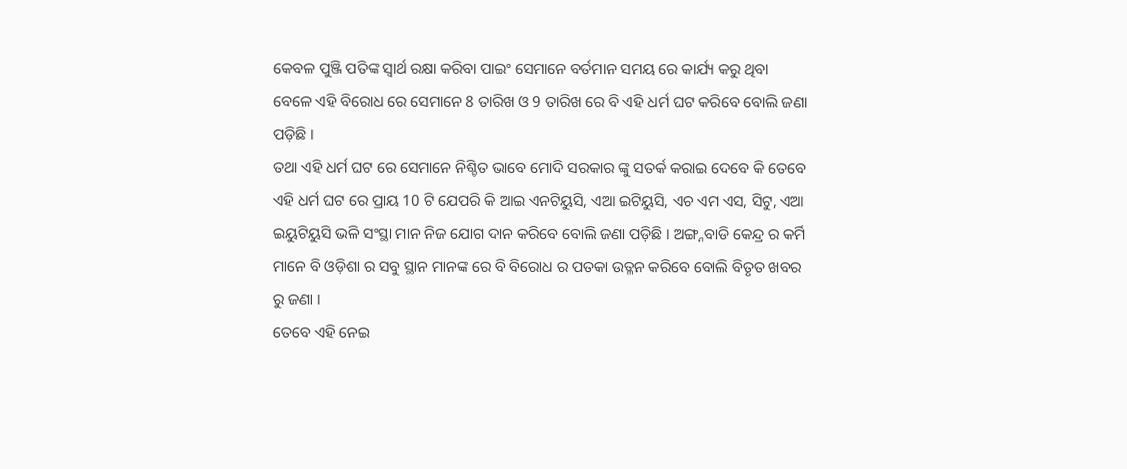କେବଳ ପୁଞ୍ଜି ପତିଙ୍କ ସ୍ୱାର୍ଥ ରକ୍ଷା କରିବା ପାଇଂ ସେମାନେ ବର୍ତମାନ ସମୟ ରେ କାର୍ଯ୍ୟ କରୁ ଥିବା ବେଳେ ଏହି ବିରୋଧ ରେ ସେମାନେ 8 ତାରିଖ ଓ 9 ତାରିଖ ରେ ବି ଏହି ଧର୍ମ ଘଟ କରିବେ ବୋଲି ଜଣା ପଡ଼ିଛି ।
ତଥା ଏହି ଧର୍ମ ଘଟ ରେ ସେମାନେ ନିଶ୍ଚିତ ଭାବେ ମୋଦି ସରକାର ଙ୍କୁ ସତର୍କ କରାଇ ଦେବେ କି ତେବେ ଏହି ଧର୍ମ ଘଟ ରେ ପ୍ରାୟ 10 ଟି ଯେପରି କି ଆଇ ଏନଟିୟୁସି, ଏଆ ଇଟିୟୁସି, ଏଚ ଏମ ଏସ, ସିଟୁ, ଏଆ ଇୟୁଟିୟୁସି ଭଳି ସଂସ୍ଥା ମାନ ନିଜ ଯୋଗ ଦାନ କରିବେ ବୋଲି ଜଣା ପଡ଼ିଛି । ଅଙ୍ଗ୍ନବାଡି କେନ୍ଦ୍ର ର କର୍ମି ମାନେ ବି ଓଡ଼ିଶା ର ସବୁ ସ୍ଥାନ ମାନଙ୍କ ରେ ବି ବିରୋଧ ର ପତକା ଉତ୍ଳନ କରିବେ ବୋଲି ବିତୃତ ଖବର ରୁ ଜଣା ।
ତେବେ ଏହି ନେଇ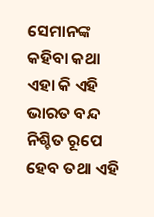ସେମାନଙ୍କ କହିବା କଥା ଏହା କି ଏହି ଭାରତ ବନ୍ଦ ନିଶ୍ଚିତ ରୂପେ ହେବ ତଥା ଏହି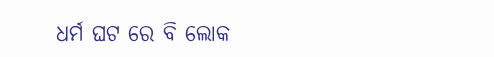ଧର୍ମ ଘଟ ରେ ବି ଲୋକ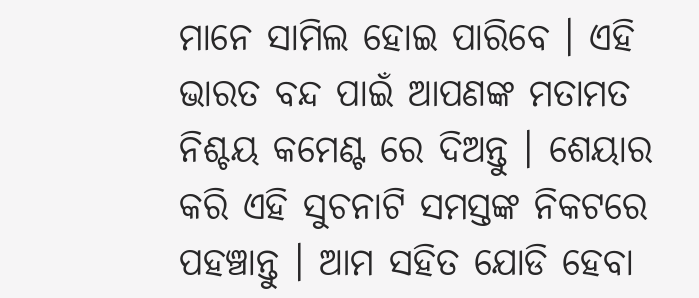ମାନେ ସାମିଲ ହୋଇ ପାରିବେ । ଏହି ଭାରତ ବନ୍ଦ ପାଇଁ ଆପଣଙ୍କ ମତାମତ ନିଶ୍ଚୟ କମେଣ୍ଟ ରେ ଦିଅନ୍ତୁ । ଶେୟାର କରି ଏହି ସୁଚନାଟି ସମସ୍ତଙ୍କ ନିକଟରେ ପହଞ୍ଚାନ୍ତୁ । ଆମ ସହିତ ଯୋଡି ହେବା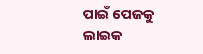ପାଇଁ ପେଜକୁ ଲାଇକ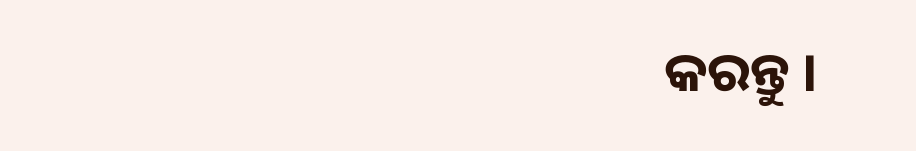କରନ୍ତୁ ।